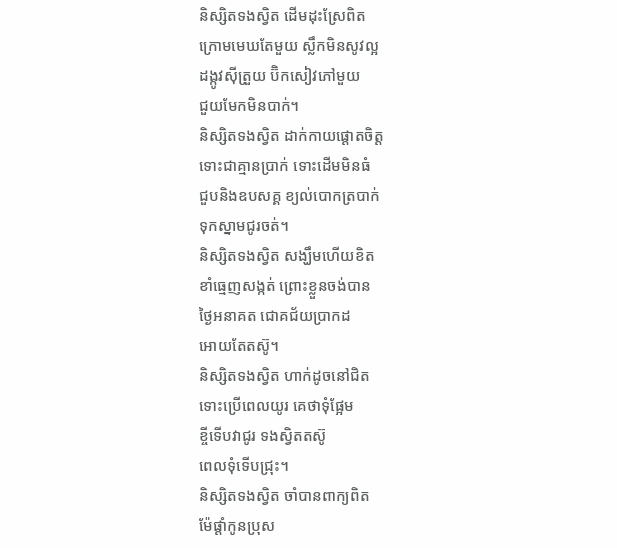និស្សិតទងស្វិត ដើមដុះស្រែពិត
ក្រោមមេឃតែមួយ ស្លឹកមិនសូវល្អ
ដង្កូវស៊ីត្រួយ ប៊ិកសៀវភៅមួយ
ជួយមែកមិនបាក់។
និស្សិតទងស្វិត ដាក់កាយផ្តោតចិត្ត
ទោះជាគ្មានប្រាក់ ទោះដើមមិនធំ
ជួបនិងឧបសគ្គ ខ្យល់បោកត្របាក់
ទុកស្នាមជូរចត់។
និស្សិតទងស្វិត សង្ឃឹមហើយខិត
ខាំធ្មេញសង្កត់ ព្រោះខ្លួនចង់បាន
ថ្ងៃអនាគត ជោគជ័យប្រាកដ
អោយតែតស៊ូ។
និស្សិតទងស្វិត ហាក់ដូចនៅជិត
ទោះប្រើពេលយូរ គេថាទុំផ្អែម
ខ្ចីទើបវាជូរ ទងស្វិតតស៊ូ
ពេលទុំទើបជ្រុះ។
និស្សិតទងស្វិត ចាំបានពាក្យពិត
ម៉ែផ្តាំកូនប្រុស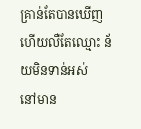គ្រាន់តែបានឃើញ
ហើយលឺតែឈ្មោះ ន័យមិនទាន់អស់
នៅមាន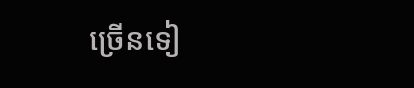ច្រើនទៀ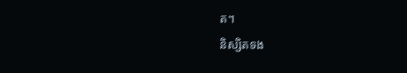ត។
និស្សិតទង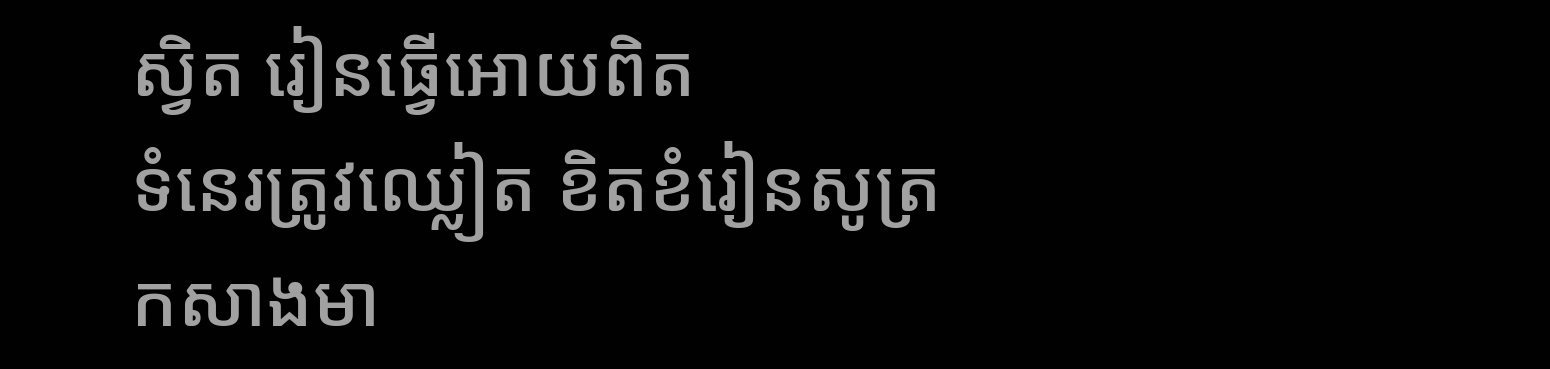ស្វិត រៀនធ្វើអោយពិត
ទំនេរត្រូវឈ្លៀត ខិតខំរៀនសូត្រ
កសាងមា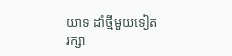យាទ ដាំថ្មីមួយទៀត
រក្សា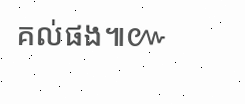គល់ផង៕៚